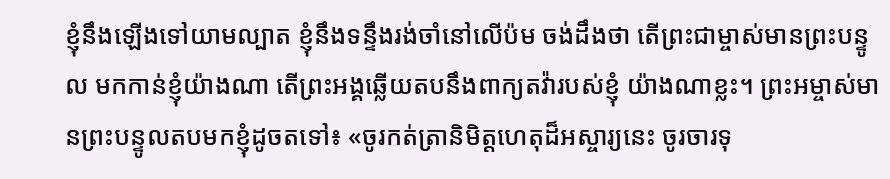ខ្ញុំនឹងឡើងទៅយាមល្បាត ខ្ញុំនឹងទន្ទឹងរង់ចាំនៅលើប៉ម ចង់ដឹងថា តើព្រះជាម្ចាស់មានព្រះបន្ទូល មកកាន់ខ្ញុំយ៉ាងណា តើព្រះអង្គឆ្លើយតបនឹងពាក្យតវ៉ារបស់ខ្ញុំ យ៉ាងណាខ្លះ។ ព្រះអម្ចាស់មានព្រះបន្ទូលតបមកខ្ញុំដូចតទៅ៖ «ចូរកត់ត្រានិមិត្តហេតុដ៏អស្ចារ្យនេះ ចូរចារទុ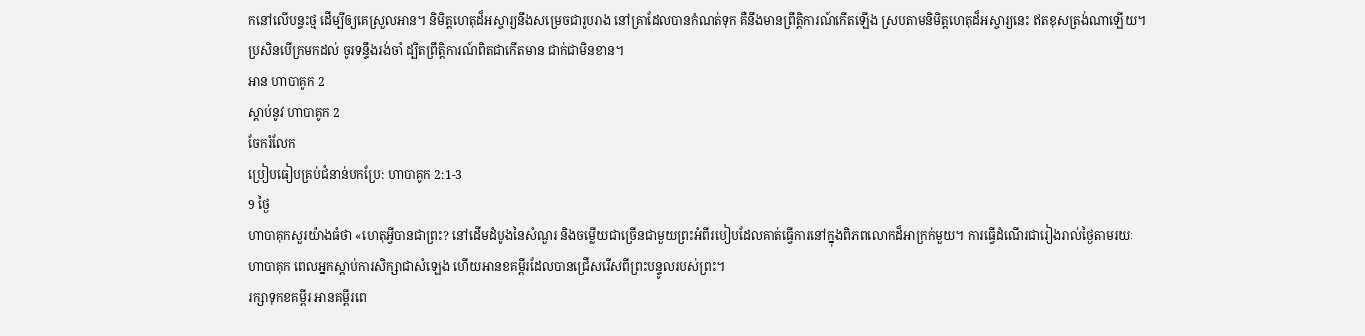កនៅលើបន្ទះថ្ម ដើម្បីឲ្យគេស្រួលអាន។ និមិត្តហេតុដ៏អស្ចារ្យនឹងសម្រេចជារូបរាង នៅគ្រាដែលបានកំណត់ទុក គឺនឹងមានព្រឹត្តិការណ៍កើតឡើង ស្របតាមនិមិត្តហេតុដ៏អស្ចារ្យនេះ ឥតខុសត្រង់ណាឡើយ។ ប្រសិនបើក្រមកដល់ ចូរទន្ទឹងរង់ចាំ ដ្បិតព្រឹត្តិការណ៍ពិតជាកើតមាន ជាក់ជាមិនខាន។
អាន ហាបាគូក 2
ស្ដាប់នូវ ហាបាគូក 2
ចែករំលែក
ប្រៀបធៀបគ្រប់ជំនាន់បកប្រែ: ហាបាគូក 2:1-3
9 ថ្ងៃ
ហាបាគុកសួរយ៉ាងធំថា «ហេតុអ្វីបានជាព្រះ? នៅដើមដំបូងនៃសំណួរ និងចម្លើយជាច្រើនជាមួយព្រះអំពីរបៀបដែលគាត់ធ្វើការនៅក្នុងពិភពលោកដ៏អាក្រក់មួយ។ ការធ្វើដំណើរជារៀងរាល់ថ្ងៃតាមរយៈហាបាគុក ពេលអ្នកស្តាប់ការសិក្សាជាសំឡេង ហើយអានខគម្ពីរដែលបានជ្រើសរើសពីព្រះបន្ទូលរបស់ព្រះ។
រក្សាទុកខគម្ពីរ អានគម្ពីរពេ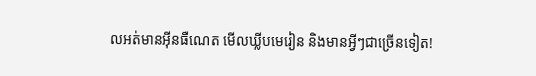លអត់មានអ៊ីនធឺណេត មើលឃ្លីបមេរៀន និងមានអ្វីៗជាច្រើនទៀត!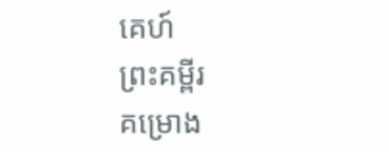គេហ៍
ព្រះគម្ពីរ
គម្រោង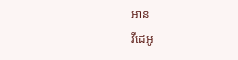អាន
វីដេអូ